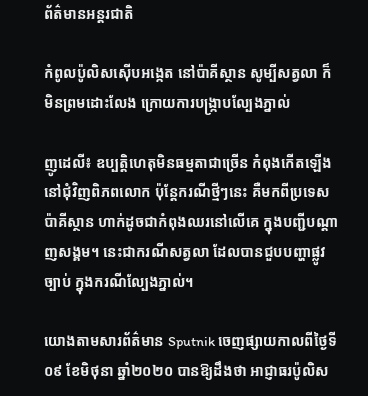ព័ត៌មានអន្តរជាតិ

កំពូលប៉ូលិសស៊ើបអង្កេត នៅប៉ាគីស្ថាន សូម្បីសត្វលា ក៏មិនព្រមដោះលែង ក្រោយការបង្ក្រាបល្បែងភ្នាល់

ញូដេលី៖ ឧប្បត្តិហេតុមិនធម្មតាជាច្រើន កំពុងកើតឡើងនៅជុំវិញពិភពលោក ប៉ុន្តែករណីថ្មីៗនេះ គឺមកពីប្រទេសប៉ាគីស្ថាន ហាក់ដូចជាកំពុងឈរនៅលើគេ ក្នុងបញ្ជីបណ្តាញសង្គម។ នេះជាករណីសត្វលា ដែលបានជួបបញ្ហាផ្លូវច្បាប់ ក្នុងករណីល្បែងភ្នាល់។

យោងតាមសារព័ត៌មាន Sputnik ចេញផ្សាយកាលពីថ្ងៃទី០៩ ខែមិថុនា ឆ្នាំ២០២០ បានឱ្យដឹងថា អាជ្ញាធរប៉ូលិស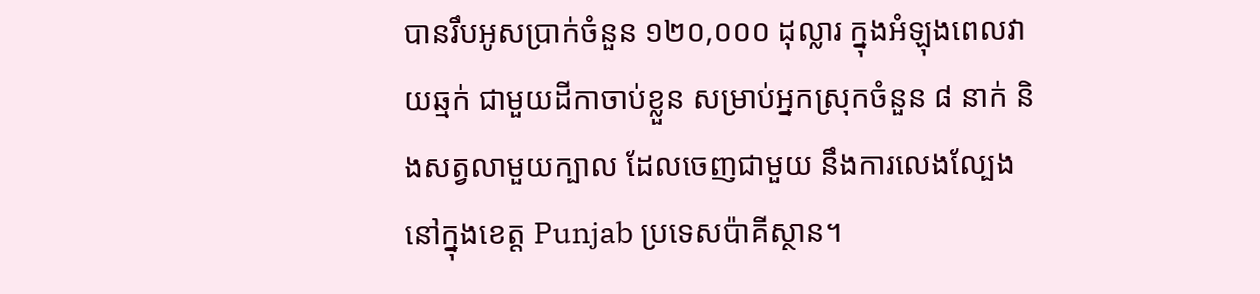បានរឹបអូសប្រាក់ចំនួន ១២០,០០០ ដុល្លារ ក្នុងអំឡុងពេលវាយឆ្មក់ ជាមួយដីកាចាប់ខ្លួន សម្រាប់អ្នកស្រុកចំនួន ៨ នាក់ និងសត្វលាមួយក្បាល ដែលចេញជាមួយ នឹងការលេងល្បែង នៅក្នុងខេត្ត Punjab ប្រទេសប៉ាគីស្ថាន។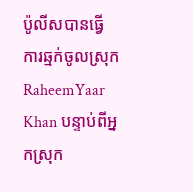ប៉ូលីសបានធ្វើការឆ្មក់ចូលស្រុក RaheemYaar Khan បន្ទាប់ពីអ្នកស្រុក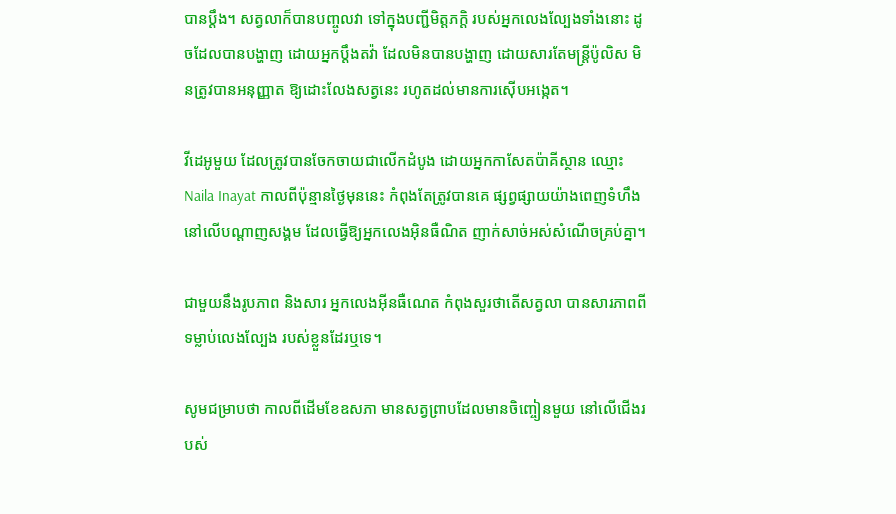បានប្តឹង។ សត្វលាក៏បានបញ្ចូលវា ទៅក្នុងបញ្ជីមិត្តភក្តិ របស់អ្នកលេងល្បែងទាំងនោះ ដូចដែលបានបង្ហាញ ដោយអ្នកប្តឹងតវ៉ា ដែលមិនបានបង្ហាញ ដោយសារតែមន្ត្រីប៉ូលិស មិនត្រូវបានអនុញ្ញាត ឱ្យដោះលែងសត្វនេះ រហូតដល់មានការស៊ើបអង្កេត។

វីដេអូមួយ ដែលត្រូវបានចែកចាយជាលើកដំបូង ដោយអ្នកកាសែតប៉ាគីស្ថាន ឈ្មោះ Naila Inayat កាលពីប៉ុន្មានថ្ងៃមុននេះ កំពុងតែត្រូវបានគេ ផ្សព្វផ្សាយយ៉ាងពេញទំហឹង នៅលើបណ្តាញសង្គម ដែលធ្វើឱ្យអ្នកលេងអ៊ិនធឺណិត ញាក់សាច់អស់សំណើចគ្រប់គ្នា។

ជាមួយនឹងរូបភាព និងសារ អ្នកលេងអ៊ីនធឺណេត កំពុងសួរថាតើសត្វលា បានសារភាពពីទម្លាប់លេងល្បែង របស់ខ្លួនដែរឬទេ។

សូមជម្រាបថា កាលពីដើមខែឧសភា មានសត្វព្រាបដែលមានចិញ្ចៀនមួយ នៅលើជើងរបស់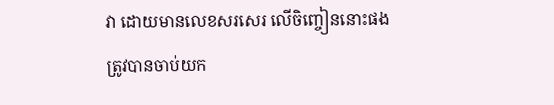វា ដោយមានលេខសរសេរ លើចិញ្ចៀននោះផង ត្រូវបានចាប់យក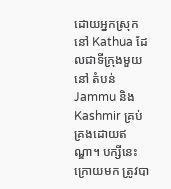ដោយអ្នកស្រុកនៅ Kathua ដែលជាទីក្រុងមួយនៅ តំបន់ Jammu និង Kashmir គ្រប់គ្រងដោយឥណ្ឌា។ បក្សីនេះក្រោយមក ត្រូវបា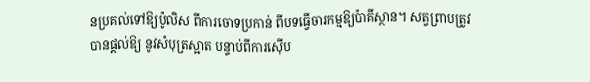នប្រគល់ទៅឱ្យប៉ូលិស ពីការចោទប្រកាន់ ពីបទធ្វើចារកម្មឱ្យប៉ាគីស្ថាន។ សត្វព្រាបត្រូវបានផ្តល់ឱ្យ នូវសំបុត្រស្អាត បន្ទាប់ពីការស៊ើប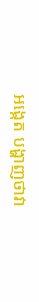អង្កេត បង្ហាញថាវា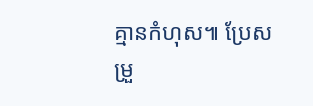គ្មានកំហុស៕ ប្រែសម្រួ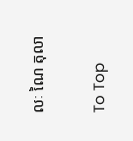លៈ ណៃ តុលា

To Top